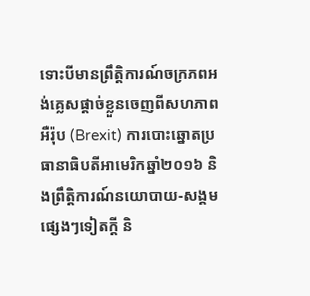ទោះបីមានព្រឹត្តិការណ៍ចក្រភពអង់គ្លេសផ្ដាច់ខ្លួនចេញពីសហភាពអឺរ៉ុប (Brexit) ការបោះឆ្នោតប្រធានាធិបតីអាមេរិកឆ្នាំ២០១៦ និងព្រឹត្តិការណ៍នយោបាយ-សង្គមផ្សេងៗទៀតក្ដី និ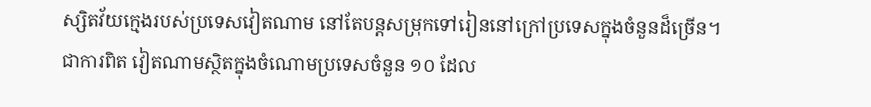ស្សិតវ័យក្មេងរបស់ប្រទេសវៀតណាម នៅតែបន្តសម្រុកទៅរៀននៅក្រៅប្រទេសក្នុងចំនួនដ៏ច្រើន។
ជាការពិត វៀតណាមស្ថិតក្នុងចំណោមប្រទេសចំនួន ១០ ដែល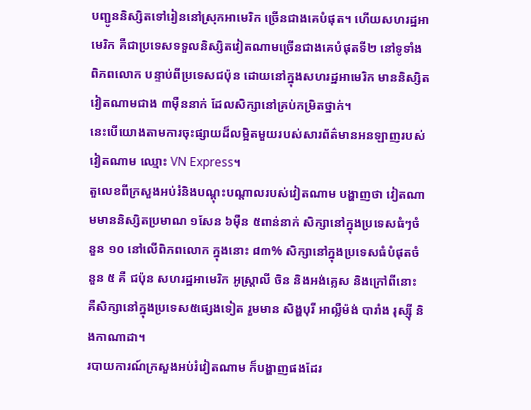បញ្ជូននិស្សិតទៅរៀននៅស្រុកអាមេរិក ច្រើនជាងគេបំផុត។ ហើយសហរដ្ឋអាមេរិក គឺជាប្រទេសទទួលនិស្សិតវៀតណាមច្រើនជាងគេបំផុតទី២ នៅទូទាំងពិភពលោក បន្ទាប់ពីប្រទេសជប៉ុន ដោយនៅក្នុងសហរដ្ឋអាមេរិក មាននិស្សិតវៀតណាមជាង ៣ម៉ឺននាក់ ដែលសិក្សានៅគ្រប់កម្រិតថ្នាក់។
នេះបើយោងតាមការចុះផ្សាយដ៏លម្អិតមួយរបស់សារព័ត៌មានអនឡាញរបស់វៀតណាម ឈ្មោះ VN Express។
តួលេខពីក្រសួងអប់រំនិងបណ្ដុះបណ្ដាលរបស់វៀតណាម បង្ហាញថា វៀតណាមមាននិស្សិតប្រមាណ ១សែន ៦ម៉ឺន ៥ពាន់នាក់ សិក្សានៅក្នុងប្រទេសធំៗចំនួន ១០ នៅលើពិភពលោក ក្នុងនោះ ៨៣% សិក្សានៅក្នុងប្រទេសធំបំផុតចំនួន ៥ គឺ ជប៉ុន សហរដ្ឋអាមេរិក អូស្ត្រាលី ចិន និងអង់គ្លេស និងក្រៅពីនោះ គឺសិក្សានៅក្នុងប្រទេស៥ផ្សេងទៀត រួមមាន សិង្ហបុរី អាល្លឺម៉ង់ បារាំង រុស្ស៊ី និងកាណាដា។
របាយការណ៍ក្រសួងអប់រំវៀតណាម ក៏បង្ហាញផងដែរ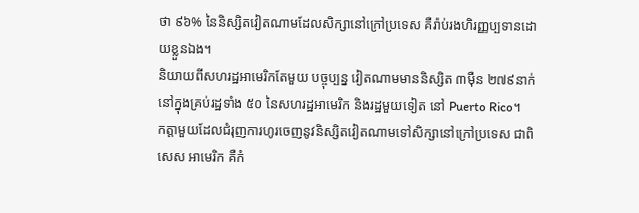ថា ៩៦% នៃនិស្សិតវៀតណាមដែលសិក្សានៅក្រៅប្រទេស គឺរ៉ាប់រងហិរញ្ញប្បទានដោយខ្លួនឯង។
និយាយពីសហរដ្ឋអាមេរិកតែមួយ បច្ចុប្បន្ន វៀតណាមមាននិស្សិត ៣ម៉ឺន ២៧៩នាក់ នៅក្នុងគ្រប់រដ្ឋទាំង ៥០ នៃសហរដ្ឋអាមេរិក និងរដ្ឋមួយទៀត នៅ Puerto Rico។
កត្តាមួយដែលជំរុញការហូរចេញនូវនិស្សិតវៀតណាមទៅសិក្សានៅក្រៅប្រទេស ជាពិសេស អាមេរិក គឺកំ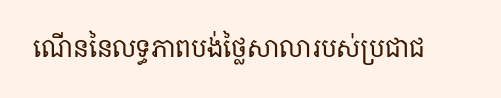ណើននៃលទ្ធភាពបង់ថ្លៃសាលារបស់ប្រជាជ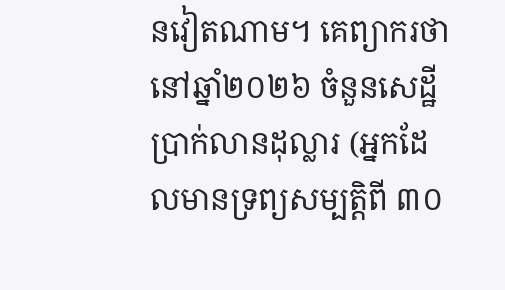នវៀតណាម។ គេព្យាករថា នៅឆ្នាំ២០២៦ ចំនួនសេដ្ឋីប្រាក់លានដុល្លារ (អ្នកដែលមានទ្រព្យសម្បត្តិពី ៣០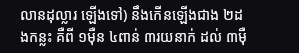លានដុល្លារ ឡើងទៅ) នឹងកើនឡើងជាង ២ដងកន្លះ គឺពី ១ម៉ឺន ៤ពាន់ ៣រយនាក់ ដល់ ៣ម៉ឺ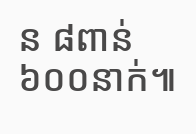ន ៨ពាន់ ៦០០នាក់៕